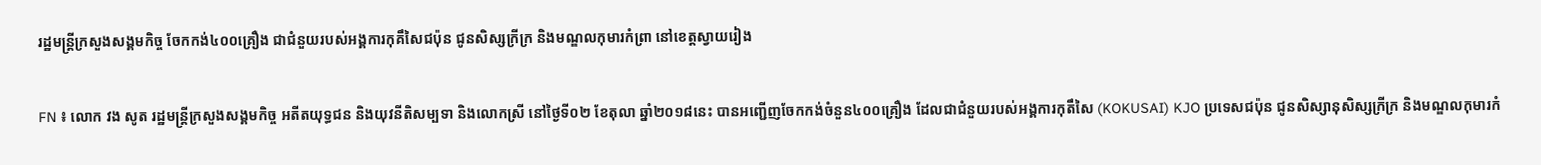រដ្ឋមន្ត្រីក្រសួងសង្គមកិច្ច ចែកកង់៤០០គ្រឿង ជាជំនួយរបស់អង្គការកុគឹសៃជប៉ុន ជូនសិស្សក្រីក្រ និងមណ្ឌលកុមារកំព្រា នៅខេត្តស្វាយរៀង

FN ៖ លោក វង សូត រដ្ឋមន្ត្រីក្រសួងសង្គមកិច្ច អតីតយុទ្ធជន និងយុវនីតិសម្បទា និងលោកស្រី នៅថ្ងៃទី០២ ខែតុលា ឆ្នាំ២០១៨នេះ បានអញ្ជើញចែកកង់ចំនួន៤០០គ្រឿង ដែលជាជំនួយរបស់អង្គការកុតឹសៃ (KOKUSAI) KJO ប្រទេសជប៉ុន ជូនសិស្សានុសិស្សក្រីក្រ និងមណ្ឌលកុមារកំ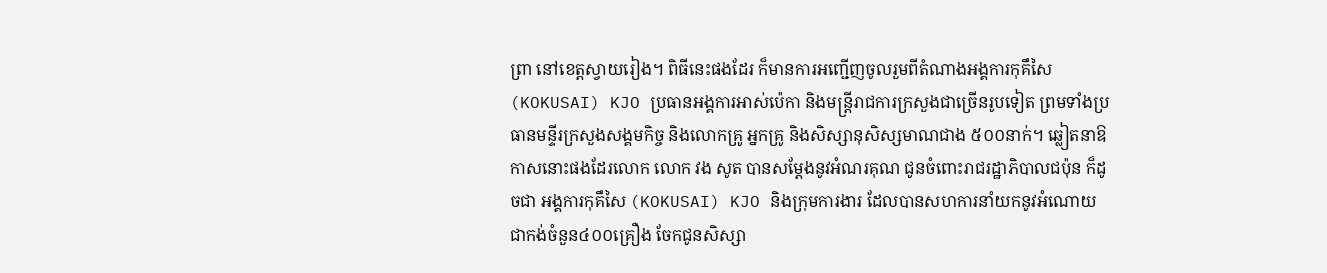ព្រា នៅខេត្តស្វាយរៀង។ ពិធីនេះផងដែរ ក៏មានការអញ្ជើញចូលរួមពីតំណាងអង្គការកុគឹសៃ (KOKUSAI) KJO ប្រធានអង្គការអាស់ប៉េកា និងមន្រ្តីរាជការក្រសួងជាច្រើនរូបទៀត ព្រមទាំងប្រធានមន្ទីរក្រសួងសង្គមកិច្ច និងលោកគ្រូ អ្នកគ្រូ និងសិស្សានុសិស្សមាណជាង ៥០០នាក់។ ឆ្លៀតនាឱកាសនោះផងដែរលោក លោក វង សូត បានសម្តែងនូវអំណរគុណ ជូនចំពោះរាជរដ្ឋាភិបាលជប៉ុន ក៏ដូចជា អង្គការកុគឹសៃ (KOKUSAI) KJO និងក្រុមការងារ ដែលបានសហការនាំយកនូវអំណោយជាកង់ចំនួន៤០០គ្រឿង ចែកជូនសិស្សា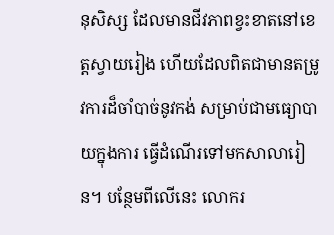នុសិស្ស ដែលមានជីវភាពខ្វះខាតនៅខេត្តស្វាយរៀង ហើយដែលពិតជាមានតម្រូវការដ៏ចាំបាច់នូវកង់ សម្រាប់ជាមធ្យោបាយក្នុងការ ធ្វើដំណើរទៅមកសាលារៀន។ បន្ថែមពីលើនេះ លោករ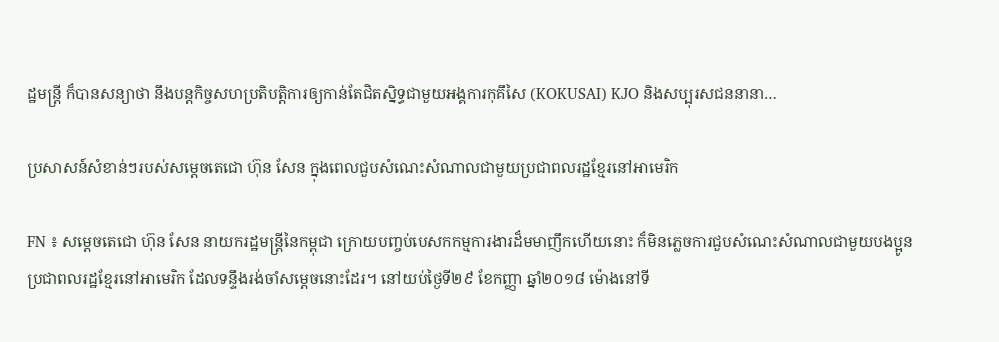ដ្ឋមន្ត្រី ក៏បានសន្យាថា នឹងបន្តកិច្ចសហប្រតិបតិ្តការឲ្យកាន់តែជិតស្និទ្ធជាមួយអង្គការកុគឹសៃ (KOKUSAI) KJO និងសប្បុរសជននានា…

ប្រសាសន៍សំខាន់ៗរបស់សម្តេចតេជោ ហ៊ុន សែន ក្នុងពេលជួបសំណេះសំណាលជាមួយប្រជាពលរដ្ឋខ្មែរនៅអាមេរិក

FN ៖ សម្តេចតេជោ ហ៊ុន សែន នាយករដ្ឋមន្ត្រីនៃកម្ពុជា ក្រោយបញ្ចប់បេសកកម្មការងារដ៏មមាញឹកហើយនោះ ក៏មិនភ្លេចការជួបសំណេះសំណាលជាមួយបងប្អូនប្រជាពលរដ្ឋខ្មែរនៅអាមេរិក ដែលទន្ទឹងរង់ចាំសម្តេចនោះដែរ។ នៅយប់ថ្ងៃទី២៩ ខែកញ្ញា ឆ្នាំ២០១៨ ម៉ោងនៅទី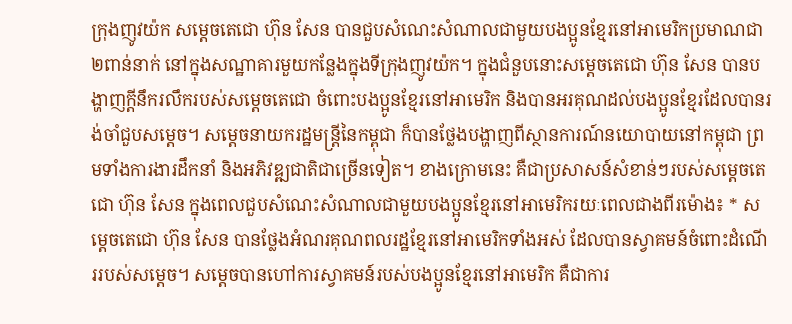ក្រុងញូវយ៉ក សម្តេចតេជោ ហ៊ុន សែន បានជួបសំណេះសំណាលជាមួយបងប្អូនខ្មែរនៅអាមេរិកប្រមាណជា ២ពាន់នាក់ នៅក្នុងសណ្ឋាគារមួយកន្លែងក្នុងទីក្រុងញូវយ៉ក។ ក្នុងជំនួបនោះសម្តេចតេជោ ហ៊ុន សែន បានបង្ហាញក្តីនឹករលឹករបស់សម្តេចតេជោ ចំពោះបងប្អូនខ្មែរនៅអាមេរិក និងបានអរគុណដល់បងប្អូនខ្មែរដែលបានរង់ចាំជួបសម្តេច។ សម្តេចនាយករដ្ឋមន្ត្រីនៃកម្ពុជា ក៏បានថ្លែងបង្ហាញពីស្ថានការណ៍នយោបាយនៅកម្ពុជា ព្រមទាំងការងារដឹកនាំ និងអភិវឌ្ឍជាតិជាច្រើនទៀត។ ខាងក្រោមនេះ គឺជាប្រសាសន៍សំខាន់ៗរបស់សម្តេចតេជោ ហ៊ុន សែន ក្នុងពេលជួបសំណេះសំណាលជាមួយបងប្អូនខ្មែរនៅអាមេរិករយៈពេលជាងពីរម៉ោង៖ * សម្តេចតេជោ ហ៊ុន សែន បានថ្លែងអំណរគុណពលរដ្ឋខ្មែរនៅអាមេរិកទាំងអស់ ដែលបានស្វាគមន៍ចំពោះដំណើររបស់សម្តេច។ សម្តេចបានហៅការស្វាគមន៍របស់បងប្អូនខ្មែរនៅអាមេរិក គឺជាការ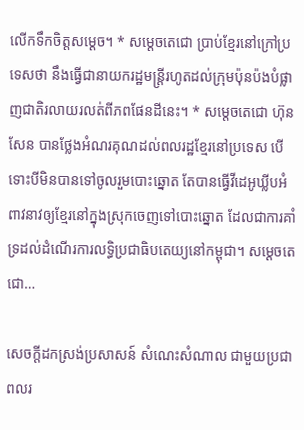លើកទឹកចិត្តសម្តេច។ * សម្តេចតេជោ ប្រាប់ខ្មែរនៅក្រៅប្រទេសថា នឹងធ្វើជានាយករដ្ឋមន្ត្រីរហូតដល់ក្រុមប៉ុនប៉ងបំផ្លាញជាតិរលាយរលត់ពីភពផែនដីនេះ។ * សម្តេចតេជោ ហ៊ុន សែន បានថ្លែងអំណរគុណដល់ពលរដ្ឋខ្មែរនៅប្រទេស បើទោះបីមិនបានទៅចូលរួមបោះឆ្នោត តែបានធ្វើវីដេអូឃ្លីបអំពាវនាវឲ្យខ្មែរនៅក្នុងស្រុកចេញទៅបោះឆ្នោត ដែលជាការគាំទ្រដល់ដំណើរការលទ្ធិប្រជាធិបតេយ្យនៅកម្ពុជា។ សម្តេចតេជោ…

សេចក្តីដកស្រង់ប្រសាសន៍ សំណេះសំណាល ជាមួយប្រជាពលរ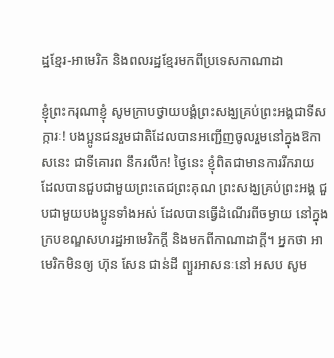ដ្ឋខ្មែរ-អាមេរិក និងពលរដ្ឋខ្មែរមកពីប្រទេសកាណាដា

ខ្ញុំព្រះករុណាខ្ញុំ សូមក្រាបថ្វាយបង្គំព្រះសង្ឃគ្រប់ព្រះអង្គជាទីសក្ការៈ! បងប្អូនជនរួមជាតិដែលបានអញ្ជើញចូលរួមនៅក្នុងឱកាសនេះ ជាទីគោរព នឹករលឹក! ថ្ងៃនេះ ខ្ញុំពិតជាមានការរីករាយ ដែលបានជួបជាមួយព្រះតេជព្រះគុណ ព្រះសង្ឃគ្រប់ព្រះអង្គ ជួបជាមួយបងប្អូនទាំងអស់ ដែលបានធ្វើដំណើរពីចម្ងាយ នៅក្នុងក្របខណ្ឌសហរដ្ឋអាមេរិកក្ដី និងមកពីកាណាដាក្ដី។ អ្នកថា អាមេរិកមិនឲ្យ ហ៊ុន សែន ជាន់ដី ព្យួរអាសនៈនៅ អសប សូម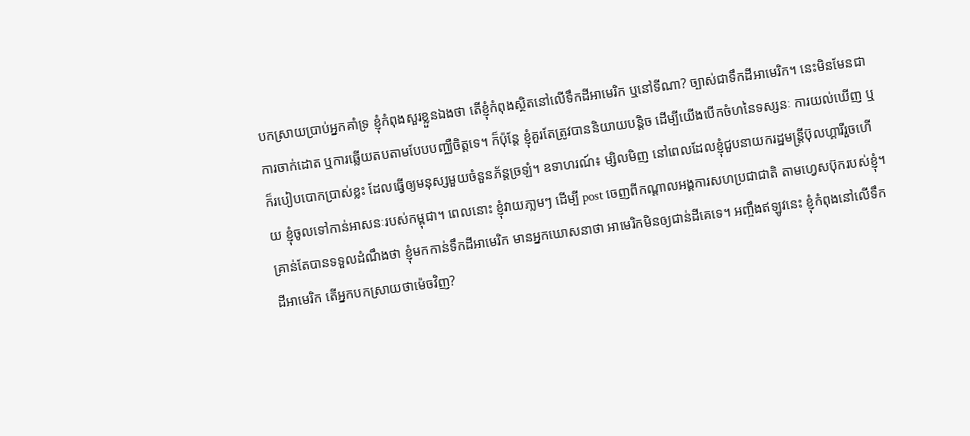បកស្រាយប្រាប់អ្នកគាំទ្រ ខ្ញុំកំពុងសួរខ្លួនឯងថា តើខ្ញុំកំពុងសិ្ថតនៅលើទឹកដីអាមេរិក ឬនៅទីណា? ច្បាស់ជាទឹកដីអាមេរិក។ នេះមិនមែនជាការចាក់ដោត ឬការឆ្លើយតបតាមបែបបញ្ឈឺចិត្តទេ។ ក៏ប៉ុន្តែ ខ្ញុំគួរតែត្រូវបាននិយាយបន្ដិច ដើម្បីយើងបើកចំហនៃទស្សនៈ ការយល់ឃើញ ឬក៏របៀបបោកប្រាស់ខ្លះ ដែលធ្វើឲ្យមនុស្សមួយចំនួនភ័ន្តច្រឡំ។ ឧទាហរណ៍៖ ម្សិលមិញ នៅពេលដែលខ្ញុំជួបនាយករដ្ឋមន្រ្តីប៊ុលហ្គារីរួចហើយ ខ្ញុំចូលទៅកាន់អាសនៈរបស់កម្ពុជា។ ពេលនោះ ខ្ញុំវាយភា្លមៗ ដើម្បី post ចេញពីកណ្ដាលអង្គការសហប្រជាជាតិ តាមហ្វេសប៊ុករបស់ខ្ញុំ។ គ្រាន់តែបានទទួលដំណឹងថា ខ្ញុំមកកាន់ទឹកដីអាមេរិក មានអ្នកឃោសនាថា អាមេរិកមិនឲ្យជាន់ដីគេទេ។ អញ្ចឹងឥឡូវនេះ ខ្ញុំកំពុងនៅលើទឹកដីអាមេរិក តើអ្នកបកស្រាយថាម៉េចវិញ?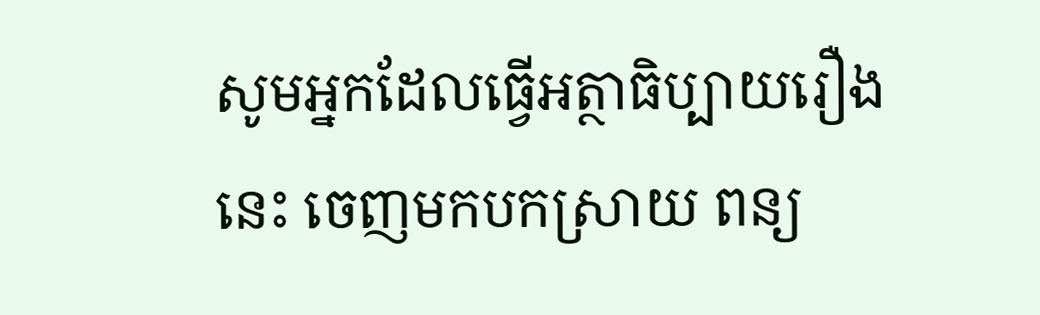សូមអ្នកដែលធ្វើអត្ថាធិប្បាយរឿងនេះ ចេញមកបកស្រាយ ពន្យ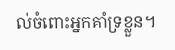ល់ចំពោះអ្នកគាំទ្រខ្លួន។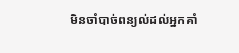មិនចាំបាច់ពន្យល់ដល់អ្នកគាំ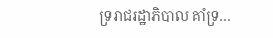ទ្ររាជរដ្ឋាភិបាល គាំទ្រ…